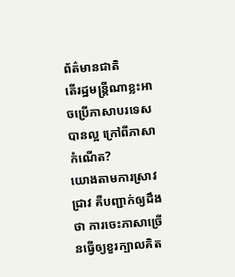ព័ត៌មានជាតិ
តើរដ្ឋមន្ត្រីណាខ្លះអាចប្រើភាសាបរទេសបានល្អ ក្រៅពីភាសាកំណើត?
យោងតាមការស្រាវជ្រាវ គឺបញ្ជាក់ឲ្យដឹងថា ការចេះភាសាច្រើនធ្វើឲ្យខួរក្បាលគិត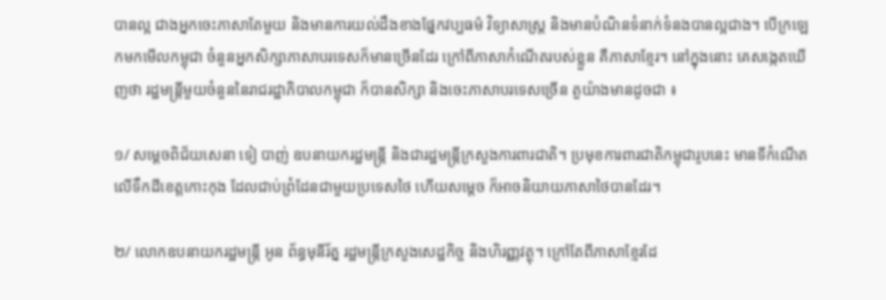បានល្អ ជាងអ្នកចេះភាសាតែមួយ និងមានការយល់ដឹងខាងផ្នែកវប្បធម៌ វិទ្យាសាស្ត្រ និងមានបំណិនទំនាក់ទំនងបានល្អជាង។ បើក្រឡេកមកមើលកម្ពុជា ចំនួនអ្នកសិក្សាភាសាបរទេសក៏មានច្រើនដែរ ក្រៅពីភាសាកំណើតរបស់ខ្លួន គឺភាសាខ្មែរ។ នៅក្នុងនោះ គេសង្កេតឃើញថា រដ្ឋមន្ត្រីមួយចំនួននៃរាជរដ្ឋាភិបាលកម្ពុជា ក៏បានសិក្សា និងចេះភាសាបរទេសច្រើន តួយ៉ាងមានដូចជា ៖

១/ សម្ដេចពិជ័យសេនា ទៀ បាញ់ ឧបនាយករដ្ឋមន្ត្រី និងជារដ្ឋមន្ត្រីក្រសួងការពារជាតិ។ ប្រមុខការពារជាតិកម្ពុជារូបនេះ មានទីកំណើតលើទឹកដីខេត្តកោះកុង ដែលជាប់ព្រំដែនជាមួយប្រទេសថៃ ហើយសម្ដេច ក៏អាចនិយាយភាសាថៃបានដែរ។

២/ លោកឧបនាយករដ្ឋមន្ត្រី អូន ព័ន្ធមុនីរ័ត្ន រដ្ឋមន្ត្រីក្រសួងសេដ្ឋកិច្ច និងហិរញ្ញវត្ថុ។ ក្រៅតែពីភាសាខ្មែរដែ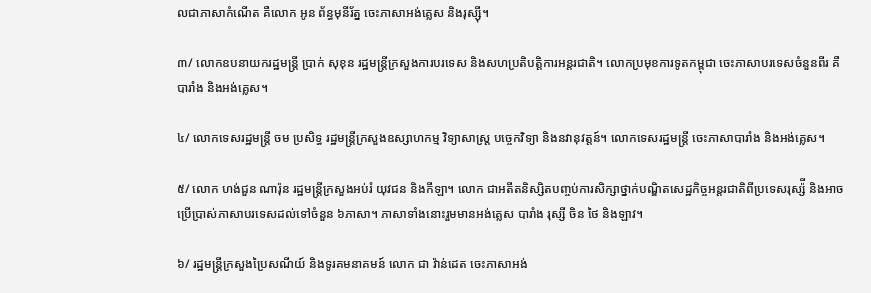លជាភាសាកំណើត គឺលោក អូន ព័ន្ធមុនីរ័ត្ន ចេះភាសាអង់គ្លេស និងរុស្ស៊ី។

៣/ លោកឧបនាយករដ្ឋមន្រ្តី ប្រាក់ សុខុន រដ្ឋមន្ត្រីក្រសួងការបរទេស និងសហប្រតិបត្តិការអន្តរជាតិ។ លោកប្រមុខការទូតកម្ពុជា ចេះភាសាបរទេសចំនួនពីរ គឺបារាំង និងអង់គ្លេស។

៤/ លោកទេសរដ្ឋមន្ត្រី ចម ប្រសិទ្ធ រដ្ឋមន្ត្រីក្រសួងឧស្សាហកម្ម វិទ្យាសាស្ត្រ បច្ចេកវិទ្យា និងនវានុវត្តន៍។ លោកទេសរដ្ឋមន្ត្រី ចេះភាសាបារាំង និងអង់គ្លេស។

៥/ លោក ហង់ជួន ណារ៉ុន រដ្ឋមន្ត្រីក្រសួងអប់រំ យុវជន និងកីឡា។ លោក ជាអតីតនិស្សិតបញ្ចប់ការសិក្សាថ្នាក់បណ្ឌិតសេដ្ឋកិច្ចអន្តរជាតិពីប្រទេសរុស្ស៉ី និងអាចប្រើប្រាស់ភាសាបរទេសដល់ទៅចំនួន ៦ភាសា។ ភាសាទាំងនោះរួមមានអង់គ្លេស បារាំង រុស្សី ចិន ថៃ និងឡាវ។

៦/ រដ្ឋមន្ត្រីក្រសួងប្រៃសណីយ៍ និងទូរគមនាគមន៍ លោក ជា វ៉ាន់ដេត ចេះភាសាអង់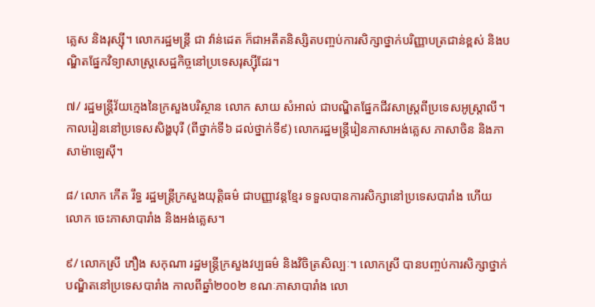គ្លេស និងរុស្ស៊ី។ លោករដ្ឋមន្ត្រី ជា វ៉ាន់ដេត ក៏ជាអតីតនិស្សិតបញ្ចប់ការសិក្សាថ្នាក់បរិញ្ញាបត្រជាន់ខ្ពស់ និងបណ្ឌិតផ្នែកវិទ្យាសាស្ត្រសេដ្ឋកិច្ចនៅប្រទេសរុស្ស៊ីដែរ។

៧/ រដ្ឋមន្ត្រីវ័យក្មេងនៃក្រសួងបរិស្ថាន លោក សាយ សំអាល់ ជាបណ្ឌិតផ្នែកជីវសាស្ត្រពីប្រទេសអូស្ត្រាលី។ កាលរៀននៅប្រទេសសិង្ហបុរី (ពីថ្នាក់ទី៦ ដល់ថ្នាក់ទី៩) លោករដ្ឋមន្ត្រីរៀនភាសាអង់គ្លេស ភាសាចិន និងភាសាម៉ាឡេស៊ី។

៨/ លោក កើត រឹទ្ធ រដ្ឋមន្ត្រីក្រសួងយុត្តិធម៌ ជាបញ្ញាវន្តខ្មែរ ទទួលបានការសិក្សានៅប្រទេសបារាំង ហើយលោក ចេះភាសាបារាំង និងអង់គ្លេស។

៩/ លោកស្រី ភឿង សកុណា រដ្ឋមន្ត្រីក្រសួងវប្បធម៌ និងវិចិត្រសិល្បៈ។ លោកស្រី បានបញ្ចប់ការសិក្សាថ្នាក់បណ្ឌិតនៅប្រទេសបារាំង កាលពីឆ្នាំ២០០២ ខណៈភាសាបារាំង លោ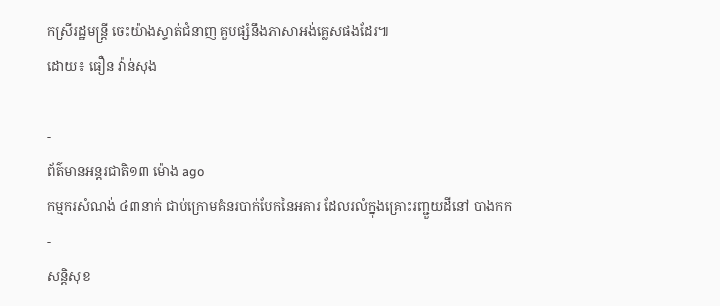កស្រីរដ្ឋមន្ត្រី ចេះយ៉ាងស្ទាត់ជំនាញ គួបផ្សំនឹងភាសាអង់គ្លេសផងដែរ៕
ដោយ៖ ធឿន វ៉ាន់សុង

-
ព័ត៌មានអន្ដរជាតិ១៣ ម៉ោង ago
កម្មករសំណង់ ៤៣នាក់ ជាប់ក្រោមគំនរបាក់បែកនៃអគារ ដែលរលំក្នុងគ្រោះរញ្ជួយដីនៅ បាងកក
-
សន្តិសុខ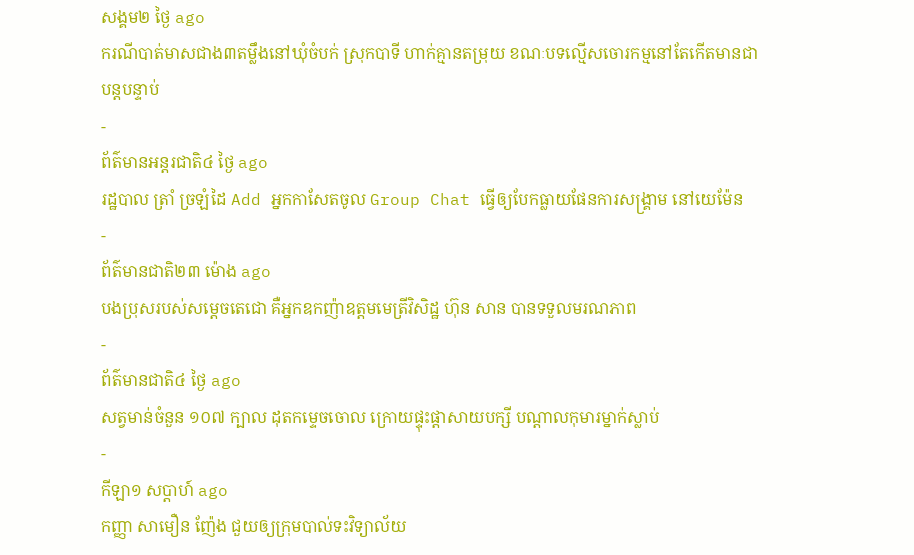សង្គម២ ថ្ងៃ ago
ករណីបាត់មាសជាង៣តម្លឹងនៅឃុំចំបក់ ស្រុកបាទី ហាក់គ្មានតម្រុយ ខណៈបទល្មើសចោរកម្មនៅតែកើតមានជាបន្តបន្ទាប់
-
ព័ត៌មានអន្ដរជាតិ៤ ថ្ងៃ ago
រដ្ឋបាល ត្រាំ ច្រឡំដៃ Add អ្នកកាសែតចូល Group Chat ធ្វើឲ្យបែកធ្លាយផែនការសង្គ្រាម នៅយេម៉ែន
-
ព័ត៌មានជាតិ២៣ ម៉ោង ago
បងប្រុសរបស់សម្ដេចតេជោ គឺអ្នកឧកញ៉ាឧត្តមមេត្រីវិសិដ្ឋ ហ៊ុន សាន បានទទួលមរណភាព
-
ព័ត៌មានជាតិ៤ ថ្ងៃ ago
សត្វមាន់ចំនួន ១០៧ ក្បាល ដុតកម្ទេចចោល ក្រោយផ្ទុះផ្ដាសាយបក្សី បណ្តាលកុមារម្នាក់ស្លាប់
-
កីឡា១ សប្តាហ៍ ago
កញ្ញា សាមឿន ញ៉ែង ជួយឲ្យក្រុមបាល់ទះវិទ្យាល័យ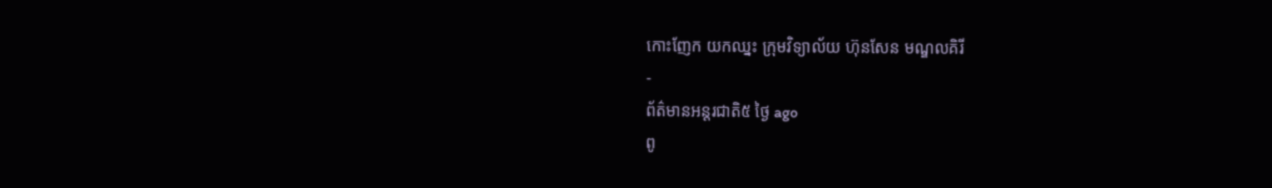កោះញែក យកឈ្នះ ក្រុមវិទ្យាល័យ ហ៊ុនសែន មណ្ឌលគិរី
-
ព័ត៌មានអន្ដរជាតិ៥ ថ្ងៃ ago
ពូ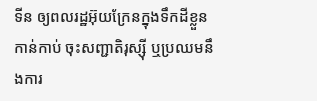ទីន ឲ្យពលរដ្ឋអ៊ុយក្រែនក្នុងទឹកដីខ្លួនកាន់កាប់ ចុះសញ្ជាតិរុស្ស៊ី ឬប្រឈមនឹងការ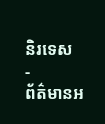និរទេស
-
ព័ត៌មានអ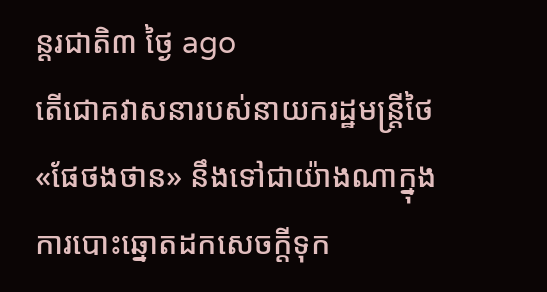ន្ដរជាតិ៣ ថ្ងៃ ago
តើជោគវាសនារបស់នាយករដ្ឋមន្ត្រីថៃ «ផែថងថាន» នឹងទៅជាយ៉ាងណាក្នុងការបោះឆ្នោតដកសេចក្តីទុក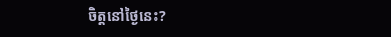ចិត្តនៅថ្ងៃនេះ?